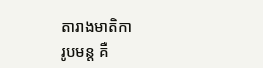តារាងមាតិកា
រូបមន្ត គឺ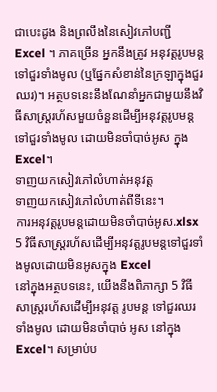ជាបេះដូង និងព្រលឹងនៃសៀវភៅបញ្ជី Excel ។ ភាគច្រើន អ្នកនឹងត្រូវ អនុវត្តរូបមន្តទៅជួរទាំងមូល (ឬផ្នែកសំខាន់នៃក្រឡាក្នុងជួរឈរ)។ អត្ថបទនេះនឹងណែនាំអ្នកជាមួយនឹងវិធីសាស្រ្តរហ័សមួយចំនួនដើម្បីអនុវត្តរូបមន្តទៅជួរទាំងមូល ដោយមិនចាំបាច់អូស ក្នុង Excel។
ទាញយកសៀវភៅលំហាត់អនុវត្ត
ទាញយកសៀវភៅលំហាត់ពីទីនេះ។
ការអនុវត្តរូបមន្តដោយមិនចាំបាច់អូស.xlsx
5 វិធីសាស្រ្តរហ័សដើម្បីអនុវត្តរូបមន្តទៅជួរទាំងមូលដោយមិនអូសក្នុង Excel
នៅក្នុងអត្ថបទនេះ, យើងនឹងពិភាក្សា 5 វិធីសាស្រ្តរហ័សដើម្បីអនុវត្ត រូបមន្ត ទៅជួរឈរ ទាំងមូល ដោយមិនចាំបាច់ អូស នៅក្នុង Excel។ សម្រាប់ប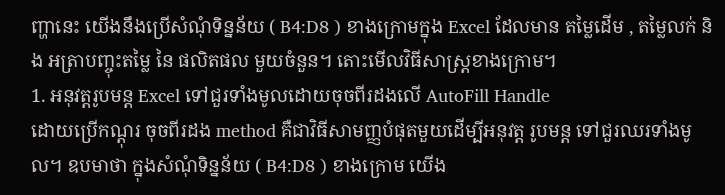ញ្ហានេះ យើងនឹងប្រើសំណុំទិន្នន័យ ( B4:D8 ) ខាងក្រោមក្នុង Excel ដែលមាន តម្លៃដើម , តម្លៃលក់ និង អត្រាបញ្ចុះតម្លៃ នៃ ផលិតផល មួយចំនួន។ តោះមើលវិធីសាស្រ្តខាងក្រោម។
1. អនុវត្តរូបមន្ត Excel ទៅជួរទាំងមូលដោយចុចពីរដងលើ AutoFill Handle
ដោយប្រើកណ្តុរ ចុចពីរដង method គឺជាវិធីសាមញ្ញបំផុតមួយដើម្បីអនុវត្ត រូបមន្ត ទៅជួរឈរទាំងមូល។ ឧបមាថា ក្នុងសំណុំទិន្នន័យ ( B4:D8 ) ខាងក្រោម យើង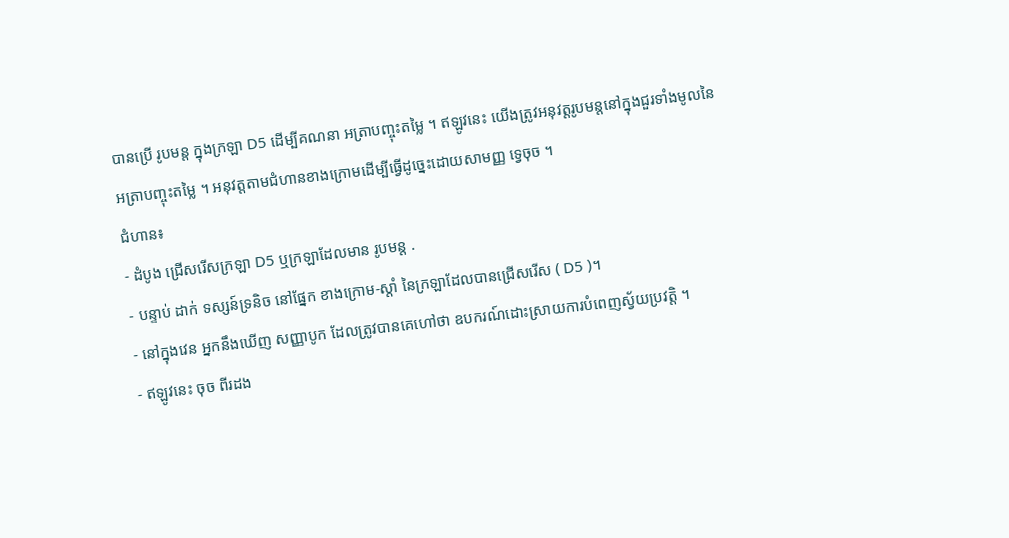បានប្រើ រូបមន្ត ក្នុងក្រឡា D5 ដើម្បីគណនា អត្រាបញ្ចុះតម្លៃ ។ ឥឡូវនេះ យើងត្រូវអនុវត្តរូបមន្តនៅក្នុងជួរទាំងមូលនៃ អត្រាបញ្ចុះតម្លៃ ។ អនុវត្តតាមជំហានខាងក្រោមដើម្បីធ្វើដូច្នេះដោយសាមញ្ញ ទ្វេចុច ។
ជំហាន៖
- ដំបូង ជ្រើសរើសក្រឡា D5 ឬក្រឡាដែលមាន រូបមន្ត .
- បន្ទាប់ ដាក់ ទស្សន៍ទ្រនិច នៅផ្នែក ខាងក្រោម-ស្ដាំ នៃក្រឡាដែលបានជ្រើសរើស ( D5 )។
- នៅក្នុងវេន អ្នកនឹងឃើញ សញ្ញាបូក ដែលត្រូវបានគេហៅថា ឧបករណ៍ដោះស្រាយការបំពេញស្វ័យប្រវត្តិ ។
- ឥឡូវនេះ ចុច ពីរដង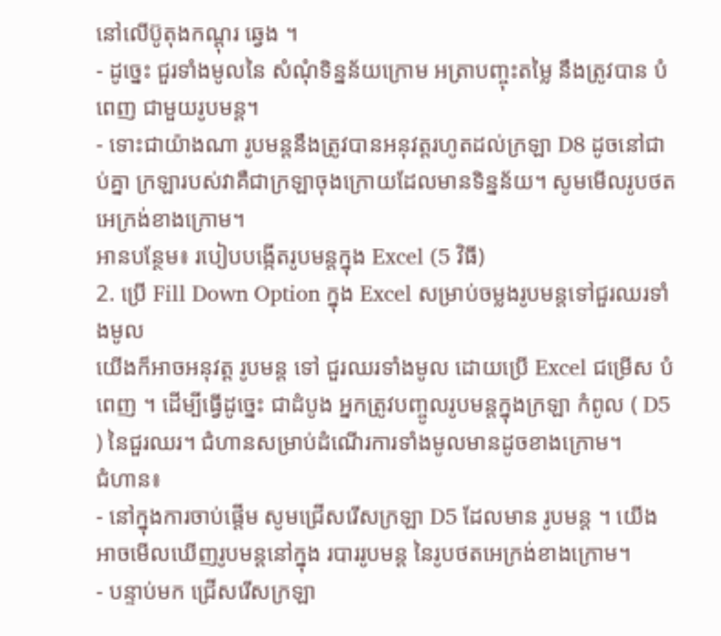នៅលើប៊ូតុងកណ្ដុរ ឆ្វេង ។
- ដូច្នេះ ជួរទាំងមូលនៃ សំណុំទិន្នន័យក្រោម អត្រាបញ្ចុះតម្លៃ នឹងត្រូវបាន បំពេញ ជាមួយរូបមន្ត។
- ទោះជាយ៉ាងណា រូបមន្តនឹងត្រូវបានអនុវត្តរហូតដល់ក្រឡា D8 ដូចនៅជាប់គ្នា ក្រឡារបស់វាគឺជាក្រឡាចុងក្រោយដែលមានទិន្នន័យ។ សូមមើលរូបថតអេក្រង់ខាងក្រោម។
អានបន្ថែម៖ របៀបបង្កើតរូបមន្តក្នុង Excel (5 វិធី)
2. ប្រើ Fill Down Option ក្នុង Excel សម្រាប់ចម្លងរូបមន្តទៅជួរឈរទាំងមូល
យើងក៏អាចអនុវត្ត រូបមន្ត ទៅ ជួរឈរទាំងមូល ដោយប្រើ Excel ជម្រើស បំពេញ ។ ដើម្បីធ្វើដូច្នេះ ជាដំបូង អ្នកត្រូវបញ្ចូលរូបមន្តក្នុងក្រឡា កំពូល ( D5 ) នៃជួរឈរ។ ជំហានសម្រាប់ដំណើរការទាំងមូលមានដូចខាងក្រោម។
ជំហាន៖
- នៅក្នុងការចាប់ផ្តើម សូមជ្រើសរើសក្រឡា D5 ដែលមាន រូបមន្ត ។ យើងអាចមើលឃើញរូបមន្តនៅក្នុង របាររូបមន្ត នៃរូបថតអេក្រង់ខាងក្រោម។
- បន្ទាប់មក ជ្រើសរើសក្រឡា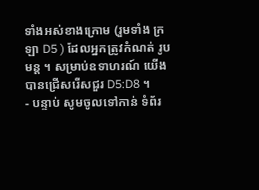ទាំងអស់ខាងក្រោម (រួមទាំង ក្រឡា D5 ) ដែលអ្នកត្រូវកំណត់ រូបមន្ត ។ សម្រាប់ឧទាហរណ៍ យើងបានជ្រើសរើសជួរ D5:D8 ។
- បន្ទាប់ សូមចូលទៅកាន់ ទំព័រ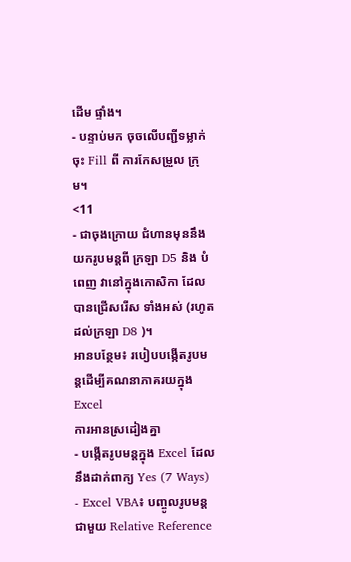ដើម ផ្ទាំង។
- បន្ទាប់មក ចុចលើបញ្ជីទម្លាក់ចុះ Fill ពី ការកែសម្រួល ក្រុម។
<11
- ជាចុងក្រោយ ជំហានមុននឹងយករូបមន្តពី ក្រឡា D5 និង បំពេញ វានៅក្នុងកោសិកា ដែលបានជ្រើសរើស ទាំងអស់ (រហូតដល់ក្រឡា D8 )។
អានបន្ថែម៖ របៀបបង្កើតរូបមន្តដើម្បីគណនាភាគរយក្នុង Excel
ការអានស្រដៀងគ្នា
- បង្កើតរូបមន្តក្នុង Excel ដែលនឹងដាក់ពាក្យ Yes (7 Ways)
- Excel VBA៖ បញ្ចូលរូបមន្តជាមួយ Relative Reference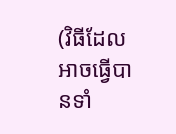(វិធីដែលអាចធ្វើបានទាំ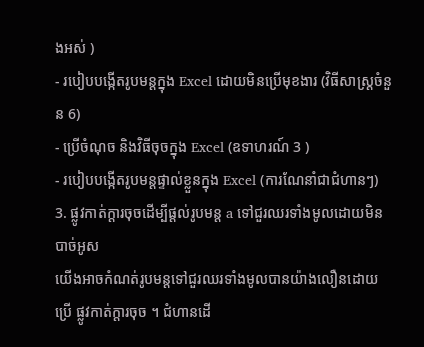ងអស់ )
- របៀបបង្កើតរូបមន្តក្នុង Excel ដោយមិនប្រើមុខងារ (វិធីសាស្រ្តចំនួន 6)
- ប្រើចំណុច និងវិធីចុចក្នុង Excel (ឧទាហរណ៍ 3 )
- របៀបបង្កើតរូបមន្តផ្ទាល់ខ្លួនក្នុង Excel (ការណែនាំជាជំហានៗ)
3. ផ្លូវកាត់ក្តារចុចដើម្បីផ្តល់រូបមន្ត a ទៅជួរឈរទាំងមូលដោយមិនបាច់អូស
យើងអាចកំណត់រូបមន្តទៅជួរឈរទាំងមូលបានយ៉ាងលឿនដោយប្រើ ផ្លូវកាត់ក្ដារចុច ។ ជំហានដើ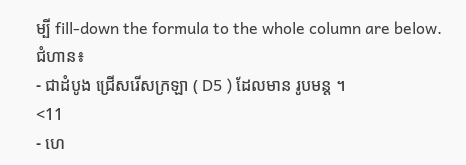ម្បី fill-down the formula to the whole column are below.
ជំហាន៖
- ជាដំបូង ជ្រើសរើសក្រឡា ( D5 ) ដែលមាន រូបមន្ត ។
<11
- ហេ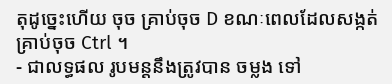តុដូច្នេះហើយ ចុច គ្រាប់ចុច D ខណៈពេលដែលសង្កត់គ្រាប់ចុច Ctrl ។
- ជាលទ្ធផល រូបមន្តនឹងត្រូវបាន ចម្លង ទៅ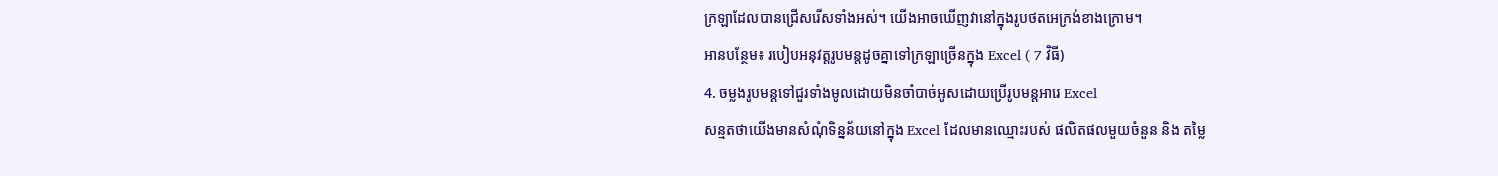ក្រឡាដែលបានជ្រើសរើសទាំងអស់។ យើងអាចឃើញវានៅក្នុងរូបថតអេក្រង់ខាងក្រោម។
អានបន្ថែម៖ របៀបអនុវត្តរូបមន្តដូចគ្នាទៅក្រឡាច្រើនក្នុង Excel ( 7 វិធី)
4. ចម្លងរូបមន្តទៅជួរទាំងមូលដោយមិនចាំបាច់អូសដោយប្រើរូបមន្តអារេ Excel
សន្មតថាយើងមានសំណុំទិន្នន័យនៅក្នុង Excel ដែលមានឈ្មោះរបស់ ផលិតផលមួយចំនួន និង តម្លៃ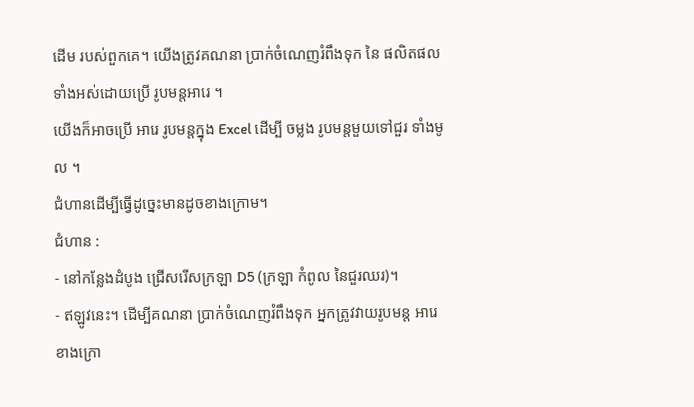ដើម របស់ពួកគេ។ យើងត្រូវគណនា ប្រាក់ចំណេញរំពឹងទុក នៃ ផលិតផល ទាំងអស់ដោយប្រើ រូបមន្តអារេ ។
យើងក៏អាចប្រើ អារេ រូបមន្តក្នុង Excel ដើម្បី ចម្លង រូបមន្តមួយទៅជួរ ទាំងមូល ។
ជំហានដើម្បីធ្វើដូច្នេះមានដូចខាងក្រោម។
ជំហាន :
- នៅកន្លែងដំបូង ជ្រើសរើសក្រឡា D5 (ក្រឡា កំពូល នៃជួរឈរ)។
- ឥឡូវនេះ។ ដើម្បីគណនា ប្រាក់ចំណេញរំពឹងទុក អ្នកត្រូវវាយរូបមន្ត អារេ ខាងក្រោ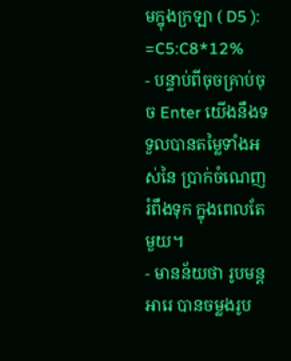មក្នុងក្រឡា ( D5 ):
=C5:C8*12%
- បន្ទាប់ពីចុចគ្រាប់ចុច Enter យើងនឹងទទួលបានតម្លៃទាំងអស់នៃ ប្រាក់ចំណេញរំពឹងទុក ក្នុងពេលតែមួយ។
- មានន័យថា រូបមន្ត អារេ បានចម្លងរូប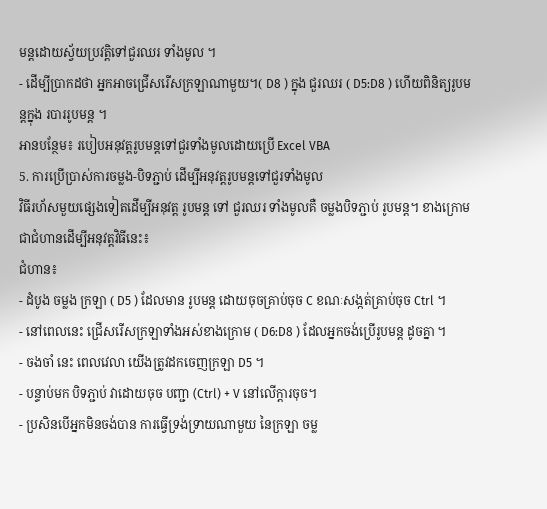មន្តដោយស្វ័យប្រវត្តិទៅជួរឈរ ទាំងមូល ។
- ដើម្បីប្រាកដថា អ្នកអាចជ្រើសរើសក្រឡាណាមួយ។( D8 ) ក្នុង ជួរឈរ ( D5:D8 ) ហើយពិនិត្យរូបមន្តក្នុង របាររូបមន្ត ។
អានបន្ថែម៖ របៀបអនុវត្តរូបមន្តទៅជួរទាំងមូលដោយប្រើ Excel VBA
5. ការប្រើប្រាស់ការចម្លង-បិទភ្ជាប់ ដើម្បីអនុវត្តរូបមន្តទៅជួរទាំងមូល
វិធីរហ័សមួយផ្សេងទៀតដើម្បីអនុវត្ត រូបមន្ត ទៅ ជួរឈរ ទាំងមូលគឺ ចម្លងបិទភ្ជាប់ រូបមន្ត។ ខាងក្រោមជាជំហានដើម្បីអនុវត្តវិធីនេះ៖
ជំហាន៖
- ដំបូង ចម្លង ក្រឡា ( D5 ) ដែលមាន រូបមន្ត ដោយចុចគ្រាប់ចុច C ខណៈសង្កត់គ្រាប់ចុច Ctrl ។
- នៅពេលនេះ ជ្រើសរើសក្រឡាទាំងអស់ខាងក្រោម ( D6:D8 ) ដែលអ្នកចង់ប្រើរូបមន្ត ដូចគ្នា ។
- ចងចាំ នេះ ពេលវេលា យើងត្រូវដកចេញក្រឡា D5 ។
- បន្ទាប់មក បិទភ្ជាប់ វាដោយចុច បញ្ជា (Ctrl) + V នៅលើក្តារចុច។
- ប្រសិនបើអ្នកមិនចង់បាន ការធ្វើទ្រង់ទ្រាយណាមួយ នៃក្រឡា ចម្ល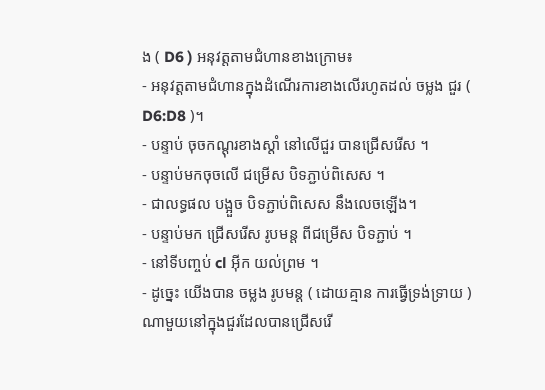ង ( D6 ) អនុវត្តតាមជំហានខាងក្រោម៖
- អនុវត្តតាមជំហានក្នុងដំណើរការខាងលើរហូតដល់ ចម្លង ជួរ ( D6:D8 )។
- បន្ទាប់ ចុចកណ្ដុរខាងស្ដាំ នៅលើជួរ បានជ្រើសរើស ។
- បន្ទាប់មកចុចលើ ជម្រើស បិទភ្ជាប់ពិសេស ។
- ជាលទ្ធផល បង្អួច បិទភ្ជាប់ពិសេស នឹងលេចឡើង។
- បន្ទាប់មក ជ្រើសរើស រូបមន្ត ពីជម្រើស បិទភ្ជាប់ ។
- នៅទីបញ្ចប់ cl អ៊ីក យល់ព្រម ។
- ដូច្នេះ យើងបាន ចម្លង រូបមន្ត ( ដោយគ្មាន ការធ្វើទ្រង់ទ្រាយ ) ណាមួយនៅក្នុងជួរដែលបានជ្រើសរើ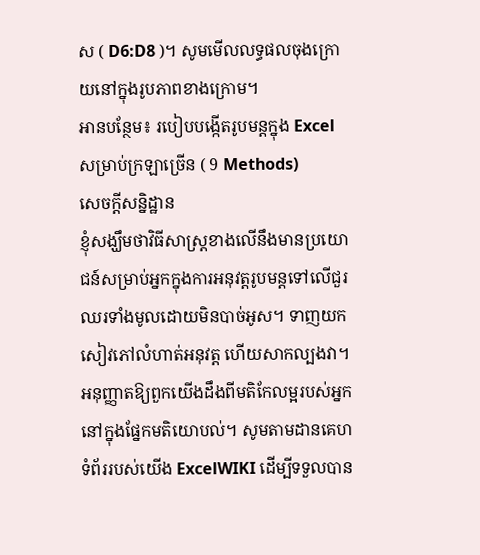ស ( D6:D8 )។ សូមមើលលទ្ធផលចុងក្រោយនៅក្នុងរូបភាពខាងក្រោម។
អានបន្ថែម៖ របៀបបង្កើតរូបមន្តក្នុង Excel សម្រាប់ក្រឡាច្រើន ( 9 Methods)
សេចក្តីសន្និដ្ឋាន
ខ្ញុំសង្ឃឹមថាវិធីសាស្ត្រខាងលើនឹងមានប្រយោជន៍សម្រាប់អ្នកក្នុងការអនុវត្តរូបមន្តទៅលើជួរឈរទាំងមូលដោយមិនបាច់អូស។ ទាញយកសៀវភៅលំហាត់អនុវត្ត ហើយសាកល្បងវា។ អនុញ្ញាតឱ្យពួកយើងដឹងពីមតិកែលម្អរបស់អ្នកនៅក្នុងផ្នែកមតិយោបល់។ សូមតាមដានគេហទំព័ររបស់យើង ExcelWIKI ដើម្បីទទួលបាន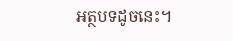អត្ថបទដូចនេះ។